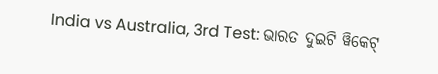India vs Australia, 3rd Test: ଭାରତ ଦୁଇଟି ୱିକେଟ୍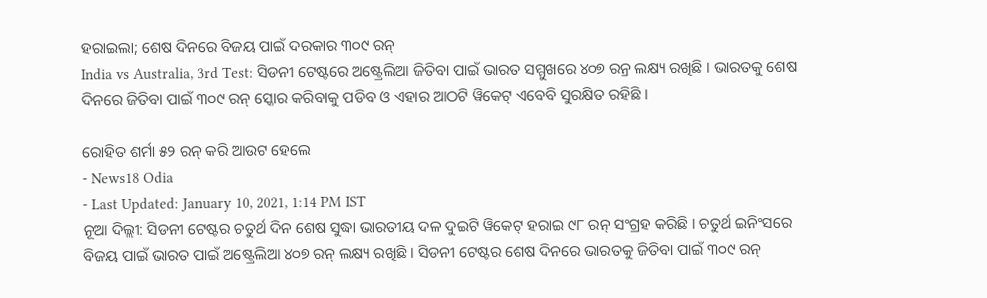ହରାଇଲା; ଶେଷ ଦିନରେ ବିଜୟ ପାଇଁ ଦରକାର ୩୦୯ ରନ୍
India vs Australia, 3rd Test: ସିଡନୀ ଟେଷ୍ଟରେ ଅଷ୍ଟ୍ରେଲିଆ ଜିତିବା ପାଇଁ ଭାରତ ସମ୍ମୁଖରେ ୪୦୭ ରନ୍ର ଲକ୍ଷ୍ୟ ରଖିଛି । ଭାରତକୁ ଶେଷ ଦିନରେ ଜିତିବା ପାଇଁ ୩୦୯ ରନ୍ ସ୍କୋର କରିବାକୁ ପଡିବ ଓ ଏହାର ଆଠଟି ୱିକେଟ୍ ଏବେବି ସୁରକ୍ଷିତ ରହିଛି ।

ରୋହିତ ଶର୍ମା ୫୨ ରନ୍ କରି ଆଉଟ ହେଲେ
- News18 Odia
- Last Updated: January 10, 2021, 1:14 PM IST
ନୂଆ ଦିଲ୍ଲୀ: ସିଡନୀ ଟେଷ୍ଟର ଚତୁର୍ଥ ଦିନ ଶେଷ ସୁଦ୍ଧା ଭାରତୀୟ ଦଳ ଦୁଇଟି ୱିକେଟ୍ ହରାଇ ୯୮ ରନ୍ ସଂଗ୍ରହ କରିଛି । ଚତୁର୍ଥ ଇନିଂସରେ ବିଜୟ ପାଇଁ ଭାରତ ପାଇଁ ଅଷ୍ଟ୍ରେଲିଆ ୪୦୭ ରନ୍ ଲକ୍ଷ୍ୟ ରଖିଛି । ସିଡନୀ ଟେଷ୍ଟର ଶେଷ ଦିନରେ ଭାରତକୁ ଜିତିବା ପାଇଁ ୩୦୯ ରନ୍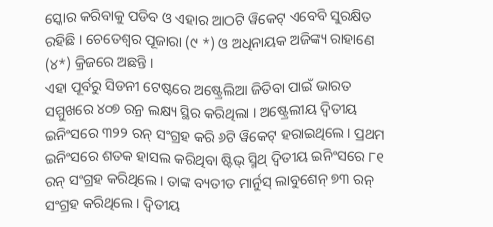ସ୍କୋର କରିବାକୁ ପଡିବ ଓ ଏହାର ଆଠଟି ୱିକେଟ୍ ଏବେବି ସୁରକ୍ଷିତ ରହିଛି । ଚେତେଶ୍ୱର ପୂଜାରା (୯ *) ଓ ଅଧିନାୟକ ଅଜିଙ୍କ୍ୟ ରାହାଣେ (୪*) କ୍ରିଜରେ ଅଛନ୍ତି ।
ଏହା ପୂର୍ବରୁ ସିଡନୀ ଟେଷ୍ଟରେ ଅଷ୍ଟ୍ରେଲିଆ ଜିତିବା ପାଇଁ ଭାରତ ସମ୍ମୁଖରେ ୪୦୭ ରନ୍ର ଲକ୍ଷ୍ୟ ସ୍ଥିର କରିଥିଲା । ଅଷ୍ଟ୍ରେଲୀୟ ଦ୍ୱିତୀୟ ଇନିଂସରେ ୩୨୨ ରନ୍ ସଂଗ୍ରହ କରି ୬ଟି ୱିକେଟ୍ ହରାଇଥିଲେ । ପ୍ରଥମ ଇନିଂସରେ ଶତକ ହାସଲ କରିଥିବା ଷ୍ଟିଭ୍ ସ୍ମିଥ୍ ଦ୍ୱିତୀୟ ଇନିଂସରେ ୮୧ ରନ୍ ସଂଗ୍ରହ କରିଥିଲେ । ତାଙ୍କ ବ୍ୟତୀତ ମାର୍ନୁସ୍ ଲାବୁଶେନ୍ ୭୩ ରନ୍ ସଂଗ୍ରହ କରିଥିଲେ । ଦ୍ୱିତୀୟ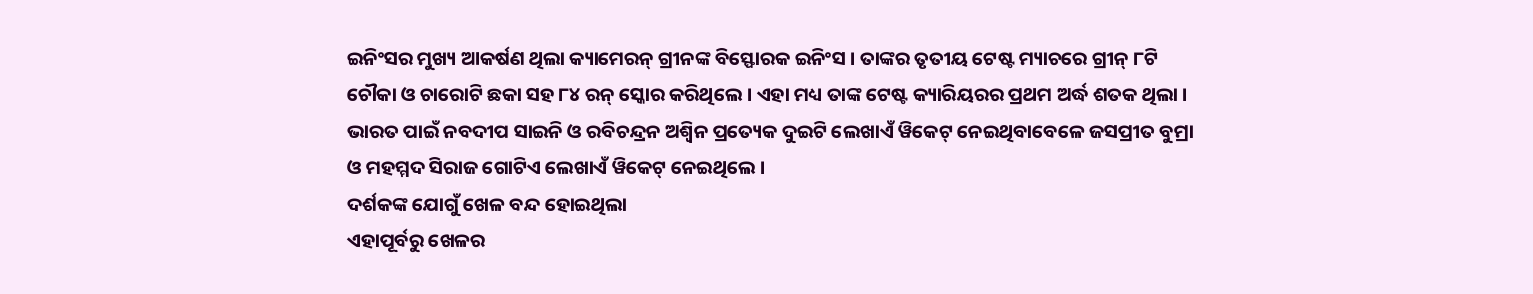ଇନିଂସର ମୁଖ୍ୟ ଆକର୍ଷଣ ଥିଲା କ୍ୟାମେରନ୍ ଗ୍ରୀନଙ୍କ ବିସ୍ଫୋରକ ଇନିଂସ । ତାଙ୍କର ତୃତୀୟ ଟେଷ୍ଟ ମ୍ୟାଚରେ ଗ୍ରୀନ୍ ୮ଟି ଚୌକା ଓ ଚାରୋଟି ଛକା ସହ ୮୪ ରନ୍ ସ୍କୋର କରିଥିଲେ । ଏହା ମଧ୍ୟ ତାଙ୍କ ଟେଷ୍ଟ କ୍ୟାରିୟରର ପ୍ରଥମ ଅର୍ଦ୍ଧ ଶତକ ଥିଲା । ଭାରତ ପାଇଁ ନବଦୀପ ସାଇନି ଓ ରବିଚନ୍ଦ୍ରନ ଅଶ୍ୱିନ ପ୍ରତ୍ୟେକ ଦୁଇଟି ଲେଖାଏଁ ୱିକେଟ୍ ନେଇଥିବାବେଳେ ଜସପ୍ରୀତ ବୁମ୍ରା ଓ ମହମ୍ମଦ ସିରାଜ ଗୋଟିଏ ଲେଖାଏଁ ୱିକେଟ୍ ନେଇଥିଲେ ।
ଦର୍ଶକଙ୍କ ଯୋଗୁଁ ଖେଳ ବନ୍ଦ ହୋଇଥିଲା
ଏହାପୂର୍ବରୁ ଖେଳର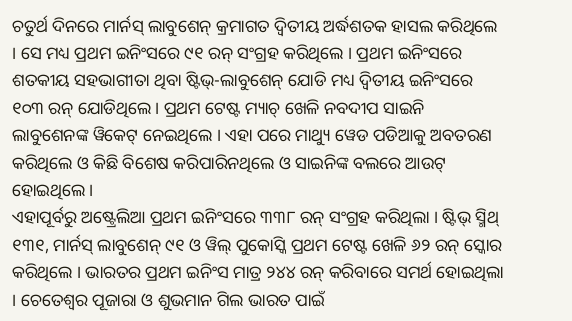ଚତୁର୍ଥ ଦିନରେ ମାର୍ନସ୍ ଲାବୁଶେନ୍ କ୍ରମାଗତ ଦ୍ୱିତୀୟ ଅର୍ଦ୍ଧଶତକ ହାସଲ କରିଥିଲେ । ସେ ମଧ୍ୟ ପ୍ରଥମ ଇନିଂସରେ ୯୧ ରନ୍ ସଂଗ୍ରହ କରିଥିଲେ । ପ୍ରଥମ ଇନିଂସରେ ଶତକୀୟ ସହଭାଗୀତା ଥିବା ଷ୍ଟିଭ୍-ଲାବୁଶେନ୍ ଯୋଡି ମଧ୍ୟ ଦ୍ୱିତୀୟ ଇନିଂସରେ ୧୦୩ ରନ୍ ଯୋଡିଥିଲେ । ପ୍ରଥମ ଟେଷ୍ଟ ମ୍ୟାଚ୍ ଖେଳି ନବଦୀପ ସାଇନି ଲାବୁଶେନଙ୍କ ୱିକେଟ୍ ନେଇଥିଲେ । ଏହା ପରେ ମାଥ୍ୟୁ ୱେଡ ପଡିଆକୁ ଅବତରଣ କରିଥିଲେ ଓ କିଛି ବିଶେଷ କରିପାରିନଥିଲେ ଓ ସାଇନିଙ୍କ ବଲରେ ଆଉଟ୍ ହୋଇଥିଲେ ।
ଏହାପୂର୍ବରୁ ଅଷ୍ଟ୍ରେଲିଆ ପ୍ରଥମ ଇନିଂସରେ ୩୩୮ ରନ୍ ସଂଗ୍ରହ କରିଥିଲା । ଷ୍ଟିଭ୍ ସ୍ମିଥ୍ ୧୩୧, ମାର୍ନସ୍ ଲାବୁଶେନ୍ ୯୧ ଓ ୱିଲ୍ ପୁକୋସ୍କି ପ୍ରଥମ ଟେଷ୍ଟ ଖେଳି ୬୨ ରନ୍ ସ୍କୋର କରିଥିଲେ । ଭାରତର ପ୍ରଥମ ଇନିଂସ ମାତ୍ର ୨୪୪ ରନ୍ କରିବାରେ ସମର୍ଥ ହୋଇଥିଲା । ଚେତେଶ୍ୱର ପୂଜାରା ଓ ଶୁଭମାନ ଗିଲ ଭାରତ ପାଇଁ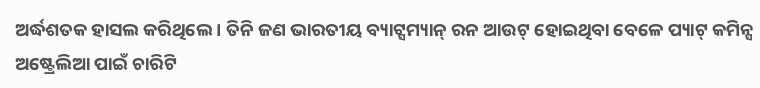ଅର୍ଦ୍ଧଶତକ ହାସଲ କରିଥିଲେ । ତିନି ଜଣ ଭାରତୀୟ ବ୍ୟାଟ୍ସମ୍ୟାନ୍ ରନ ଆଉଟ୍ ହୋଇଥିବା ବେଳେ ପ୍ୟାଟ୍ କମିନ୍ସ ଅଷ୍ଟ୍ରେଲିଆ ପାଇଁ ଚାରିଟି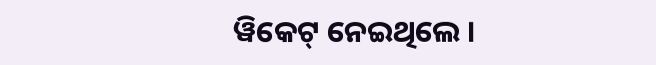ୱିକେଟ୍ ନେଇଥିଲେ ।